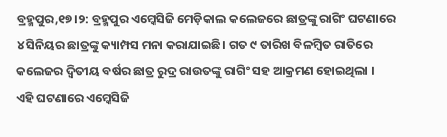ବ୍ରହ୍ମପୁର,୧୭।୨: ବ୍ରହ୍ମପୁର ଏମ୍କେସିଜି ମେଡ଼ିକାଲ କଲେଜରେ ଛାତ୍ରଙ୍କୁ ରାଗିଂ ଘଟଣାରେ ୪ ସିନିୟର ଛାତ୍ରଙ୍କୁ କ୍ୟାମ୍ପସ ମନା କରାଯାଇଛି। ଗତ ୯ ତାରିଖ ବିଳମ୍ବିତ ରାତିରେ କଲେଜର ଦ୍ବିତୀୟ ବର୍ଷର ଛାତ୍ର ରୁଦ୍ର ରାଉତଙ୍କୁ ରାଗିଂ ସହ ଆକ୍ରମଣ ହୋଇଥିଲା ।
ଏହି ଘଟଣାରେ ଏମ୍କେସିଜି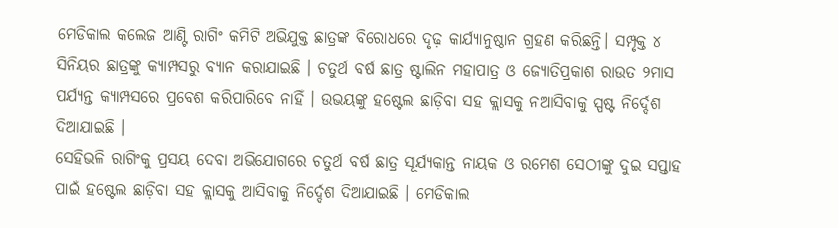ମେଡିକାଲ କଲେଜ ଆଣ୍ଟି ରାଗିଂ କମିଟି ଅଭିଯୁକ୍ତ ଛାତ୍ରଙ୍କ ବିରୋଧରେ ଦୃଢ଼ କାର୍ଯ୍ୟାନୁଷ୍ଠାନ ଗ୍ରହଣ କରିଛନ୍ତି। ସମ୍ପୃକ୍ତ ୪ ସିନିୟର ଛାତ୍ରଙ୍କୁ କ୍ୟାମ୍ପସରୁ ବ୍ୟାନ କରାଯାଇଛି । ଚତୁର୍ଥ ବର୍ଷ ଛାତ୍ର ଷ୍ଟାଲିନ ମହାପାତ୍ର ଓ ଜ୍ୟୋତିପ୍ରକାଶ ରାଉତ ୨ମାସ ପର୍ଯ୍ୟନ୍ତ କ୍ୟାମ୍ପସରେ ପ୍ରବେଶ କରିପାରିବେ ନାହିଁ । ଉଭୟଙ୍କୁ ହଷ୍ଟେଲ ଛାଡ଼ିବା ସହ କ୍ଲାସକୁ ନଆସିବାକୁ ସ୍ପଷ୍ଟ ନିର୍ଦ୍ଦେଶ ଦିଆଯାଇଛି ।
ସେହିଭଳି ରାଗିଂକୁ ପ୍ରସୟ ଦେବା ଅଭିଯୋଗରେ ଚତୁର୍ଥ ବର୍ଷ ଛାତ୍ର ସୂର୍ଯ୍ୟକାନ୍ତ ନାୟକ ଓ ରମେଶ ସେଠୀଙ୍କୁ ଦୁଇ ସପ୍ତାହ ପାଇଁ ହଷ୍ଟେଲ ଛାଡ଼ିବା ସହ କ୍ଲାସକୁ ଆସିବାକୁ ନିର୍ଦ୍ଦେଶ ଦିଆଯାଇଛି । ମେଡିକାଲ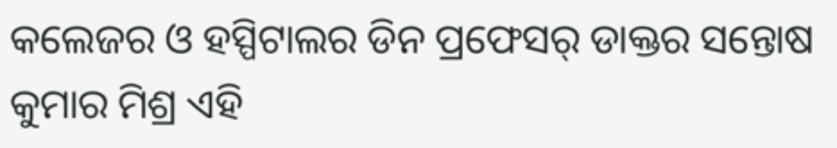କଲେଜର ଓ ହସ୍ପିଟାଲର ଡିନ ପ୍ରଫେସର୍ ଡାକ୍ତର ସନ୍ତୋଷ କୁମାର ମିଶ୍ର ଏହି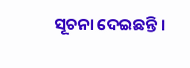ସୂଚନା ଦେଇଛନ୍ତି ।